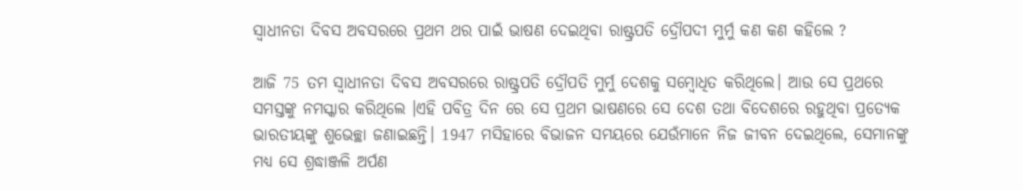ସ୍ୱାଧୀନତା ଦିବସ ଅବସରରେ ପ୍ରଥମ ଥର ପାଇଁ ଭାଷଣ ଦେଇଥିବା ରାଷ୍ଟ୍ରପତି ଦ୍ରୌପଦୀ ମୁର୍ମୁ କଣ କଣ କହିଲେ ?

ଆଜି 75 ତମ ସ୍ୱାଧୀନତା ଦିବସ ଅବସରରେ ରାଷ୍ଟ୍ରପତି ଦ୍ରୌପତି ମୁର୍ମୁ ଦେଶକୁ ସମ୍ବୋଧିତ କରିଥିଲେ। ଆଉ ସେ ପ୍ରଥରେ ସମସ୍ତଙ୍କୁ ନମସ୍କାର କରିଥିଲେ ।ଏହି ପବିତ୍ର ଦିନ ରେ ସେ ପ୍ରଥମ ଭାଷଣରେ ସେ ଦେଶ ତଥା ବିଦେଶରେ ରହୁଥିବା ପ୍ରତ୍ୟେକ ଭାରତୀୟଙ୍କୁ ଶୁଭେଚ୍ଛା ଜଣାଇଛନ୍ତି। 1947 ମସିହାରେ ବିଭାଜନ ସମୟରେ ଯେଉଁମାନେ ନିଜ ଜୀବନ ଦେଇଥିଲେ, ସେମାନଙ୍କୁ ମଧ୍ୟ ସେ ଶ୍ରଦ୍ଧାଞ୍ଜଳି ଅର୍ପଣ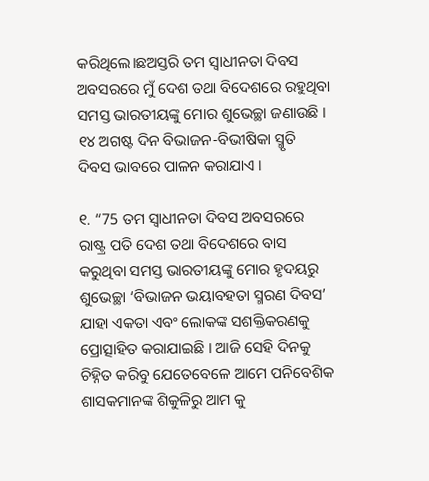କରିଥିଲେ।ଛଅସ୍ତରି ତମ ସ୍ୱାଧୀନତା ଦିବସ ଅବସରରେ ମୁଁ ଦେଶ ତଥା ବିଦେଶରେ ରହୁଥିବା ସମସ୍ତ ଭାରତୀୟଙ୍କୁ ମୋର ଶୁଭେଚ୍ଛା ଜଣାଉଛି । ୧୪ ଅଗଷ୍ଟ ଦିନ ବିଭାଜନ-ବିଭୀଷିକା ସ୍ମୃତି ଦିବସ ଭାବରେ ପାଳନ କରାଯାଏ ।

୧. “75 ତମ ସ୍ୱାଧୀନତା ଦିବସ ଅବସରରେ ରାଷ୍ଟ୍ର ପତି ଦେଶ ତଥା ବିଦେଶରେ ବାସ କରୁଥିବା ସମସ୍ତ ଭାରତୀୟଙ୍କୁ ମୋର ହୃଦୟରୁ ଶୁଭେଚ୍ଛା ‘ବିଭାଜନ ଭୟାବହତା ସ୍ମରଣ ଦିବସ’ ଯାହା ଏକତା ଏବଂ ଲୋକଙ୍କ ସଶକ୍ତିକରଣକୁ ପ୍ରୋତ୍ସାହିତ କରାଯାଇଛି । ଆଜି ସେହି ଦିନକୁ ଚିହ୍ନିତ କରିବୁ ଯେତେବେଳେ ଆମେ ପନିବେଶିକ ଶାସକମାନଙ୍କ ଶିକୁଳିରୁ ଆମ କୁ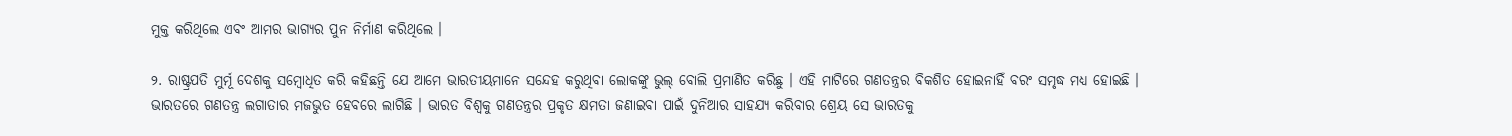ମୁକ୍ତ କରିଥିଲେ ଏବଂ ଆମର ଭାଗ୍ୟର ପୁନ ନିର୍ମାଣ କରିଥିଲେ ।

୨. ରାଷ୍ଟ୍ରପତି ମୁର୍ମୂ ଦେଶକୁ ସମ୍ବୋଧିତ କରି କହିଛନ୍ତି ଯେ ଆମେ ଭାରତୀୟମାନେ ସନ୍ଦେହ କରୁଥିବା ଲୋକଙ୍କୁ ଭୁଲ୍ ବୋଲି ପ୍ରମାଣିତ କରିଛୁ । ଏହି ମାଟିରେ ଗଣତନ୍ତ୍ରର ବିକଶିତ ହୋଇନାହିଁ ବରଂ ସମୃଦ୍ଧ ମଧ୍ୟ ହୋଇଛି । ଭାରତରେ ଗଣତନ୍ତ୍ର ଲଗାତାର ମଜଭୁତ ହେବରେ ଲାଗିଛି । ଭାରତ ବିଶ୍ୱକୁ ଗଣତନ୍ତ୍ରର ପ୍ରକୃତ କ୍ଷମତା ଜଣାଇବା ପାଇଁ ଦୁନିଆର ସାହଯ୍ୟ କରିବାର ଶ୍ରେୟ ସେ ଭାରତକୁ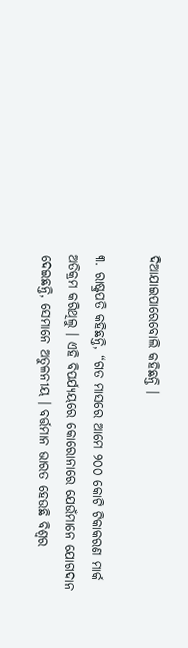ଦିଆଯାଇପାରେବୋଲି କହିଛନ୍ତି ।

୩. ରାଷ୍ଟ୍ରପତି କହିଛନ୍ତି, “ଗତ ମାସରେ ଆମେ ୨୦୦ କୋଟି ଟିକାକରଣ ମାର୍କ ଅତିକ୍ରମ କରିଥିଲୁ । ଏହି ବିପର୍ଯ୍ୟୟରେ କୋରୋନାରେ ଯେଉଁମାନେ ଯୋଗଦାନ ଦେଇଛନ୍ତି, ସେମାନେ ଅତୁଳନୀୟ । ବର୍ତ୍ତମାନ ଭାରତ ହେଉଛି ବିଶ୍ୱର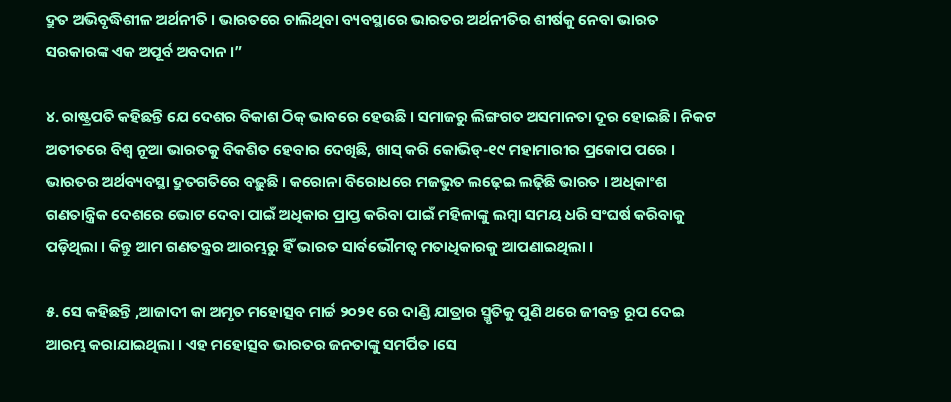ଦ୍ରୁତ ଅଭିବୃଦ୍ଧିଶୀଳ ଅର୍ଥନୀତି । ଭାରତରେ ଚାଲିଥିବା ବ୍ୟବସ୍ଥାରେ ଭାରତର ଅର୍ଥନୀତିର ଶୀର୍ଷକୁ ନେବା ଭାରତ ସରକାରଙ୍କ ଏକ ଅପୂର୍ବ ଅବଦାନ ।”

୪. ରାଷ୍ଟ୍ରପତି କହିଛନ୍ତି ଯେ ଦେଶର ବିକାଶ ଠିକ୍ ଭାବରେ ହେଉଛି । ସମାଜରୁ ଲିଙ୍ଗଗତ ଅସମାନତା ଦୂର ହୋଇଛି । ନିକଟ ଅତୀତରେ ବିଶ୍ୱ ନୂଆ ଭାରତକୁ ବିକଶିତ ହେବାର ଦେଖିଛି, ଖାସ୍ କରି କୋଭିଡ୍-୧୯ ମହାମାରୀର ପ୍ରକୋପ ପରେ । ଭାରତର ଅର୍ଥବ୍ୟବସ୍ଥା ଦ୍ରୁତଗତିରେ ବଢ଼ୁଛି । କରୋନା ବିରୋଧରେ ମଜଭୁତ ଲଢ଼େଇ ଲଢ଼ିଛି ଭାରତ । ଅଧିକାଂଶ ଗଣତାନ୍ତ୍ରିକ ଦେଶରେ ଭୋଟ ଦେବା ପାଇଁ ଅଧିକାର ପ୍ରାପ୍ତ କରିବା ପାଇଁ ମହିଳାଙ୍କୁ ଲମ୍ବା ସମୟ ଧରି ସଂଘର୍ଷ କରିବାକୁ ପଡ଼ିଥିଲା । କିନ୍ତୁ ଆମ ଗଣତନ୍ତ୍ରର ଆରମ୍ଭରୁ ହିଁ ଭାରତ ସାର୍ବଭୌମତ୍ୱ ମତାଧିକାରକୁ ଆପଣାଇଥିଲା ।

୫. ସେ କହିଛନ୍ତି ,ଆଜାଦୀ କା ଅମୃତ ମହୋତ୍ସବ ମାର୍ଚ୍ଚ ୨୦୨୧ ରେ ଦାଣ୍ଡି ଯାତ୍ରାର ସ୍ମୃତିକୁ ପୁଣି ଥରେ ଜୀବନ୍ତ ରୂପ ଦେଇ ଆରମ୍ଭ କରାଯାଇଥିଲା । ଏହ ମହୋତ୍ସବ ଭାରତର ଜନତାଙ୍କୁ ସମର୍ପିତ ।ସେ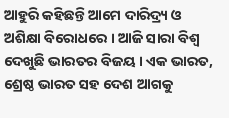ଆହୁରି କହିଛନ୍ତି ଆମେ ଦାରିଦ୍ର୍ୟ ଓ ଅଶିକ୍ଷା ବିରୋଧରେ । ଆଜି ସାରା ବିଶ୍ୱ ଦେଖୁଛି ଭାରତର ବିଜୟ । ଏକ ଭାରତ, ଶ୍ରେଷ୍ଠ ଭାରତ ସହ ଦେଶ ଆଗକୁ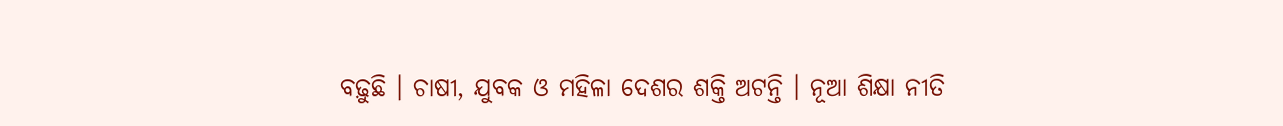ବଢ଼ୁଛି । ଚାଷୀ, ଯୁବକ ଓ ମହିଳା ଦେଶର ଶକ୍ତି ଅଟନ୍ତି । ନୂଆ ଶିକ୍ଷା ନୀତି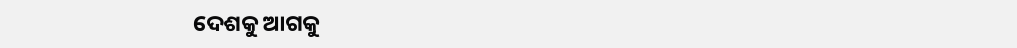ଦେଶକୁ ଆଗକୁ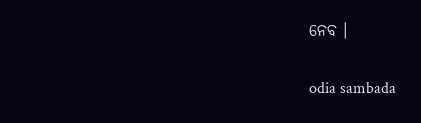ନେବ ।

odia sambada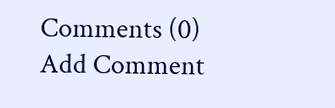Comments (0)
Add Comment